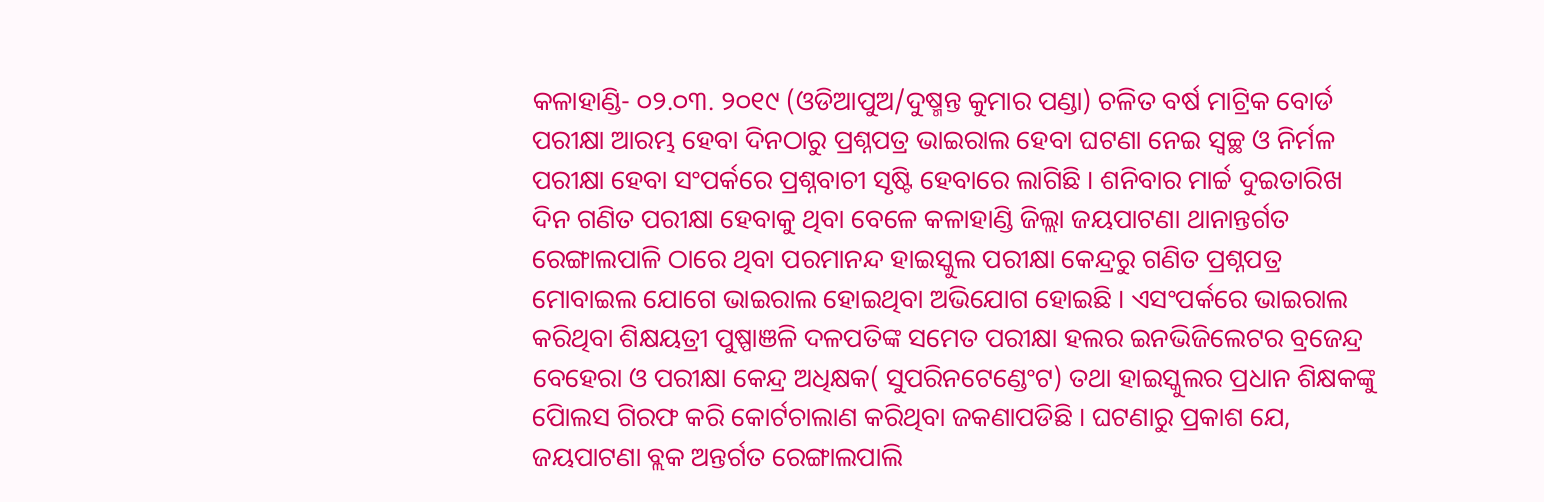କଳାହାଣ୍ଡି- ୦୨.୦୩. ୨୦୧୯ (ଓଡିଆପୁଅ/ଦୁଷ୍ମନ୍ତ କୁମାର ପଣ୍ଡା) ଚଳିତ ବର୍ଷ ମାଟ୍ରିକ ବୋର୍ଡ ପରୀକ୍ଷା ଆରମ୍ଭ ହେବା ଦିନଠାରୁ ପ୍ରଶ୍ନପତ୍ର ଭାଇରାଲ ହେବା ଘଟଣା ନେଇ ସ୍ୱଚ୍ଛ ଓ ନିର୍ମଳ ପରୀକ୍ଷା ହେବା ସଂପର୍କରେ ପ୍ରଶ୍ନବାଚୀ ସୃଷ୍ଟି ହେବାରେ ଲାଗିଛି । ଶନିବାର ମାର୍ଚ୍ଚ ଦୁଇତାରିଖ ଦିନ ଗଣିତ ପରୀକ୍ଷା ହେବାକୁ ଥିବା ବେଳେ କଳାହାଣ୍ଡି ଜିଲ୍ଲା ଜୟପାଟଣା ଥାନାନ୍ତର୍ଗତ ରେଙ୍ଗାଲପାଳି ଠାରେ ଥିବା ପରମାନନ୍ଦ ହାଇସ୍କୁଲ ପରୀକ୍ଷା କେନ୍ଦ୍ରରୁ ଗଣିତ ପ୍ରଶ୍ନପତ୍ର ମୋବାଇଲ ଯୋଗେ ଭାଇରାଲ ହୋଇଥିବା ଅଭିଯୋଗ ହୋଇଛି । ଏସଂପର୍କରେ ଭାଇରାଲ କରିଥିବା ଶିକ୍ଷୟତ୍ରୀ ପୁଷ୍ପାଞଳି ଦଳପତିଙ୍କ ସମେତ ପରୀକ୍ଷା ହଲର ଇନଭିଜିଲେଟର ବ୍ରଜେନ୍ଦ୍ର ବେହେରା ଓ ପରୀକ୍ଷା କେନ୍ଦ୍ର ଅଧିକ୍ଷକ( ସୁପରିନଟେଣ୍ଡେଂଟ) ତଥା ହାଇସ୍କୁଲର ପ୍ରଧାନ ଶିକ୍ଷକଙ୍କୁ ପୋିଲସ ଗିରଫ କରି କୋର୍ଟଚାଲାଣ କରିଥିବା ଜକଣାପଡିଛି । ଘଟଣାରୁ ପ୍ରକାଶ ଯେ, ଜୟପାଟଣା ବ୍ଲକ ଅନ୍ତର୍ଗତ ରେଙ୍ଗାଲପାଲି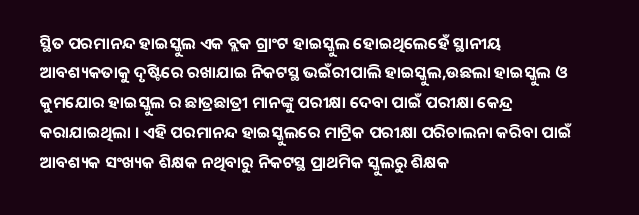ସ୍ଥିତ ପରମାନନ୍ଦ ହାଇସ୍କୁଲ ଏକ ବ୍ଲକ ଗ୍ରାଂଟ ହାଇସ୍କୁଲ ହୋଇଥିଲେହେଁ ସ୍ଥାନୀୟ ଆବଶ୍ୟକତାକୁ ଦୃଷ୍ଟିରେ ରଖାଯାଇ ନିକଟସ୍ଥ ଭଇଁରୀପାଲି ହାଇସ୍କୁଲ,ଉଛଲା ହାଇସ୍କୁଲ ଓ କୁମଯୋର ହାଇସ୍କୁଲ ର ଛାତ୍ରଛାତ୍ରୀ ମାନଙ୍କୁ ପରୀକ୍ଷା ଦେବା ପାଇଁ ପରୀକ୍ଷା କେନ୍ଦ୍ର କରାଯାଇଥିଲା । ଏହି ପରମାନନ୍ଦ ହାଇସ୍କୁଲରେ ମାଟ୍ରିକ ପରୀକ୍ଷା ପରିଚାଲନା କରିବା ପାଇଁ ଆବଶ୍ୟକ ସଂଖ୍ୟକ ଶିକ୍ଷକ ନଥିବାରୁ ନିକଟସ୍ଥ ପ୍ରାଥମିକ ସ୍କୁଲରୁ ଶିକ୍ଷକ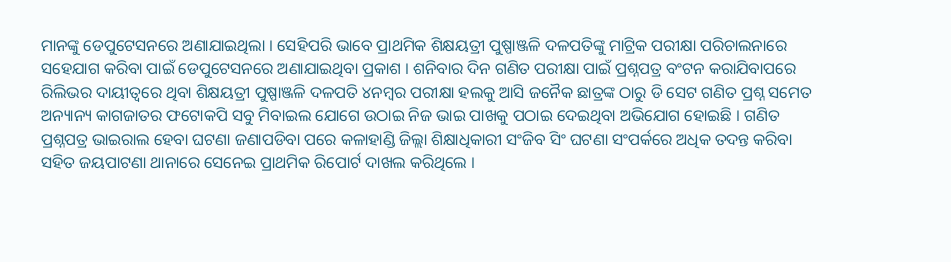ମାନଙ୍କୁ ଡେପୁଟେସନରେ ଅଣାଯାଇଥିଲା । ସେହିପରି ଭାବେ ପ୍ରାଥମିକ ଶିକ୍ଷୟତ୍ରୀ ପୁଷ୍ପାଞ୍ଜଳି ଦଳପତିଙ୍କୁ ମାଟ୍ରିକ ପରୀକ୍ଷା ପରିଚାଲନାରେ ସହେଯାଗ କରିବା ପାଇଁ ଡେପୁଟେସନରେ ଅଣାଯାଇଥିବା ପ୍ରକାଶ । ଶନିବାର ଦିନ ଗଣିତ ପରୀକ୍ଷା ପାଇଁ ପ୍ରଶ୍ନପତ୍ର ବଂଟନ କରାଯିବାପରେ ରିଲିଭର ଦାୟୀତ୍ୱରେ ଥିବା ଶିକ୍ଷୟତ୍ରୀ ପୁଷ୍ପାଞ୍ଜଳି ଦଳପତି ୪ନମ୍ବର ପରୀକ୍ଷା ହଲକୁ ଆସି ଜନୈକ ଛାତ୍ରଙ୍କ ଠାରୁ ଡି ସେଟ ଗଣିତ ପ୍ରଶ୍ନ ସମେତ ଅନ୍ୟାନ୍ୟ କାଗଜାତର ଫଟୋକପି ସବୁ ମିବାଇଲ ଯୋଗେ ଉଠାଇ ନିଜ ଭାଇ ପାଖକୁ ପଠାଇ ଦେଇଥିବା ଅଭିଯୋଗ ହୋଇଛି । ଗଣିତ ପ୍ରଶ୍ନପତ୍ର ଭାଇରାଲ ହେବା ଘଟଣା ଜଣାପଡିବା ପରେ କଳାହାଣ୍ଡି ଜିଲ୍ଲା ଶିକ୍ଷାଧିକାରୀ ସଂଜିବ ସିଂ ଘଟଣା ସଂପର୍କରେ ଅଧିକ ତଦନ୍ତ କରିବା ସହିତ ଜୟପାଟଣା ଥାନାରେ ସେନେଇ ପ୍ରାଥମିକ ରିପୋର୍ଟ ଦାଖଲ କରିଥିଲେ ।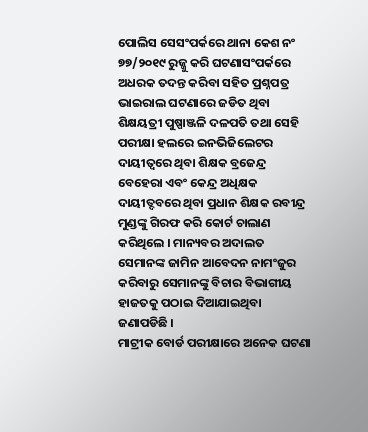ପୋଲିସ ସେସଂପର୍କରେ ଥାନା କେଶ ନଂ ୭୭/୨୦୧୯ ରୁଜ୍ଜୁ କରି ଘଟଣାସଂପର୍କରେ ଅଧରକ ତଦନ୍ତ କରିବା ସହିତ ପ୍ରଶ୍ନପତ୍ର ଭାଇରାଲ ଘଟଣାରେ ଜଡିତ ଥିବା ଶିକ୍ଷୟତ୍ରୀ ପୁଷ୍ପାଞ୍ଜଳି ଦଳପତି ତଥା ସେହି ପରୀକ୍ଷା ହଲରେ ଇନଭିଜିଲେଟର ଦାୟୀତ୍ୱରେ ଥିବା ଶିକ୍ଷକ ବ୍ରଜେନ୍ଦ୍ର ବେହେରା ଏବଂ କେନ୍ଦ୍ର ଅଧିକ୍ଷକ ଦାୟୀତ୍ଦବରେ ଥିବା ପ୍ରଧାନ ଶିକ୍ଷକ ରବୀନ୍ଦ୍ର ମୁଣ୍ଡଙ୍କୁ ଗିରଫ କରି କୋର୍ଟ ଚାଲାଣ କରିଥିଲେ । ମାନ୍ୟବର ଅଦାଲତ ସେମାନଙ୍କ ଜାମିନ ଆବେଦନ ନାମଂଜୁର କରିବାରୁ ସେମାନଙ୍କୁ ବିଚାର ବିଭାଗୀୟ ହାଜତକୁ ପଠାଇ ଦିଆଯାଇଥିବା ଜଣାପଡିଛି ।
ମାଟ୍ରୀକ ବୋର୍ଡ ପରୀକ୍ଷାରେ ଅନେକ ଘଟଣା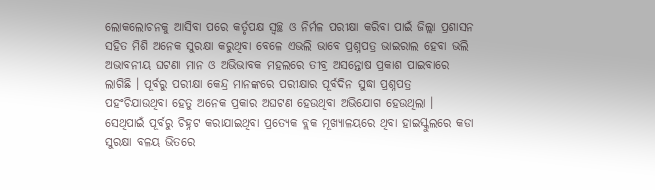ଲୋକଲୋଚନକୁ ଆସିବା ପରେ କର୍ତୃପକ୍ଷ ସ୍ୱଚ୍ଛ ଓ ନିର୍ମଳ ପରୀକ୍ଷା କରିବା ପାଇଁ ଜିଲ୍ଲା ପ୍ରଶାସନ ସହିତ ମିଶି ଅନେକ ସୁରକ୍ଷା କରୁଥିବା ବେଳେ ଏଭଲି ଭାବେ ପ୍ରଶ୍ନପତ୍ର ଭାଇରାଲ ହେବା ଭଲି ଅଭାବନୀୟ ଘଟଣା ମାନ ଓ ଅଭିଭାବକ ମହଲରେ ତୀବ୍ର ଅସନ୍ତୋଷ ପ୍ରକାଶ ପାଇବାରେ ଲାଗିଛି । ପୂର୍ବରୁ ପରୀକ୍ଷା କେନ୍ଦ୍ର ମାନଙ୍କରେ ପରୀକ୍ଷାର ପୂର୍ବଦିନ ସୁଦ୍ଧା ପ୍ରଶ୍ନପତ୍ର ପହଂଚିଯାଉଥିବା ହେତୁ ଅନେକ ପ୍ରକାର ଅଘଟଣ ହେଉଥିବା ଅଭିଯୋଗ ହେଉଥିଲା । ସେଥିପାଇଁ ପୂର୍ବରୁ ଚିହ୍ନଟ କରାଯାଇଥିବା ପ୍ରତ୍ୟେକ ବ୍ଲକ ମୂଖ୍ୟାଳୟରେ ଥିବା ହାଇସ୍କୁଲରେ କଡା ସୁରକ୍ଷା ବଳୟ ଭିତରେ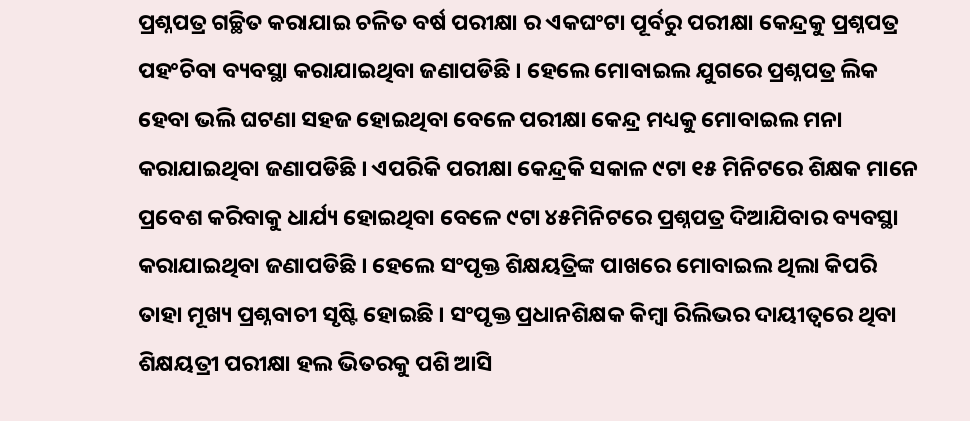ପ୍ରଶ୍ନପତ୍ର ଗଚ୍ଛିତ କରାଯାଇ ଚଳିତ ବର୍ଷ ପରୀକ୍ଷା ର ଏକଘଂଟା ପୂର୍ବରୁ ପରୀକ୍ଷା କେନ୍ଦ୍ରକୁ ପ୍ରଶ୍ନପତ୍ର ପହଂଚିବା ବ୍ୟବସ୍ଥା କରାଯାଇଥିବା ଜଣାପଡିଛି । ହେଲେ ମୋବାଇଲ ଯୁଗରେ ପ୍ରଶ୍ନପତ୍ର ଲିକ ହେବା ଭଲି ଘଟଣା ସହଜ ହୋଇଥିବା ବେଳେ ପରୀକ୍ଷା କେନ୍ଦ୍ର ମଧ୍ୟକୁ ମୋବାଇଲ ମନା କରାଯାଇଥିବା ଜଣାପଡିଛି । ଏପରିକି ପରୀକ୍ଷା କେନ୍ଦ୍ରକି ସକାଳ ୯ଟା ୧୫ ମିନିଟରେ ଶିକ୍ଷକ ମାନେ ପ୍ରବେଶ କରିବାକୁ ଧାର୍ଯ୍ୟ ହୋଇଥିବା ବେଳେ ୯ଟା ୪୫ମିନିଟରେ ପ୍ରଶ୍ନପତ୍ର ଦିଆଯିବାର ବ୍ୟବସ୍ଥା କରାଯାଇଥିବା ଜଣାପଡିଛି । ହେଲେ ସଂପୃକ୍ତ ଶିକ୍ଷୟତ୍ରିଙ୍କ ପାଖରେ ମୋବାଇଲ ଥିଲା କିପରି ତାହା ମୂଖ୍ୟ ପ୍ରଶ୍ନବାଚୀ ସୃଷ୍ଟି ହୋଇଛି । ସଂପୃକ୍ତ ପ୍ରଧାନଶିକ୍ଷକ କିମ୍ବା ରିଲିଭର ଦାୟୀତ୍ୱରେ ଥିବା ଶିକ୍ଷୟତ୍ରୀ ପରୀକ୍ଷା ହଲ ଭିତରକୁ ପଶି ଆସି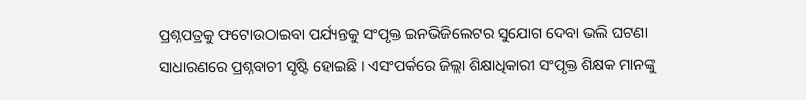ପ୍ରଶ୍ନପତ୍ରକୁ ଫଟୋଉଠାଇବା ପର୍ଯ୍ୟନ୍ତକୁ ସଂପୃକ୍ତ ଇନଭିଜିଲେଟର ସୁଯୋଗ ଦେବା ଭଲି ଘଟଣା ସାଧାରଣରେ ପ୍ରଶ୍ନବାଚୀ ସୃଷ୍ଟି ହୋଇଛି । ଏସଂପର୍କରେ ଜିଲ୍ଲା ଶିକ୍ଷାଧିକାରୀ ସଂପୃକ୍ତ ଶିକ୍ଷକ ମାନଙ୍କୁ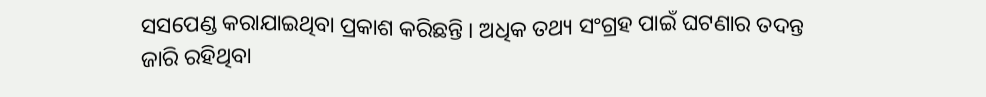ସସପେଣ୍ଡ କରାଯାଇଥିବା ପ୍ରକାଶ କରିଛନ୍ତି । ଅଧିକ ତଥ୍ୟ ସଂଗ୍ରହ ପାଇଁ ଘଟଣାର ତଦନ୍ତ ଜାରି ରହିଥିବା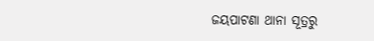ଜୟପାଟଣା ଥାନା ସୂତ୍ରରୁ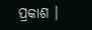ପ୍ରକାଶ ।